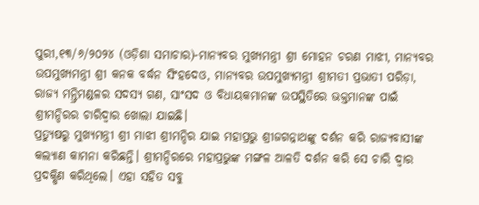ପୁରୀ,୧୩/୬/୨୦୨୪ (ଓଡ଼ିଶା ସମାଚାର)-ମାନ୍ୟବର ମୁଖ୍ୟମନ୍ତ୍ରୀ ଶ୍ରୀ ମୋହନ ଚରଣ ମାଝୀ, ମାନ୍ୟବର ଉପମୁଖ୍ୟମନ୍ତ୍ରୀ ଶ୍ରୀ କନକ ବର୍ଦ୍ଧନ ସିଂହଦେଓ, ମାନ୍ୟବର ଉପମୁଖ୍ୟମନ୍ତ୍ରୀ ଶ୍ରୀମତୀ ପ୍ରଭାତୀ ପରିଡ଼ା, ରାଜ୍ୟ ମନ୍ତ୍ରିମଣ୍ଡଳର ସଦସ୍ୟ ଗଣ, ସାଂସଦ ଓ ବିଧାୟକମାନଙ୍କ ଉପସ୍ଥିତିରେ ଭକ୍ତମାନଙ୍କ ପାଇଁ ଶ୍ରୀମନ୍ଦିରର ଚାରିଦ୍ୱାର ଖୋଲା ଯାଇଛି।
ପ୍ରତ୍ୟୁଷରୁ ମୁଖ୍ୟମନ୍ତ୍ରୀ ଶ୍ରୀ ମାଝୀ ଶ୍ରୀମନ୍ଦିର ଯାଇ ମହାପ୍ରଭୁ ଶ୍ରୀଜଗନ୍ନାଥଙ୍କୁ ଦର୍ଶନ କରି ରାଜ୍ୟବାସୀଙ୍କ କଲ୍ୟାଣ କାମନା କରିଛନ୍ତି। ଶ୍ରୀମନ୍ଦିରରେ ମହାପ୍ରଭୁଙ୍କ ମଙ୍ଗଳ ଆଳତି ଦର୍ଶନ କରି ସେ ଚାରି ଦ୍ଵାର ପ୍ରଦକ୍ଷିଣ କରିଥିଲେ। ଏହା ସହିତ ସବୁ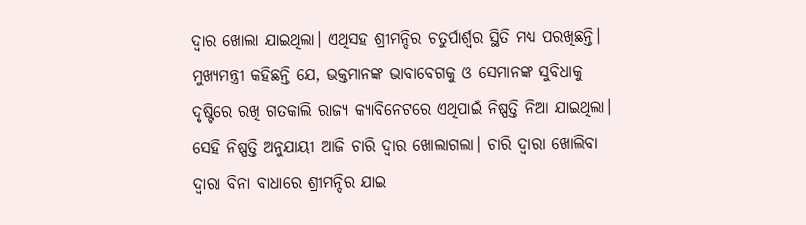ଦ୍ଵାର ଖୋଲା ଯାଇଥିଲା। ଏଥିସହ ଶ୍ରୀମନ୍ଦିର ଚତୁର୍ପାର୍ଶ୍ବର ସ୍ଥିତି ମଧ୍ୟ ପରଖିଛନ୍ତି।
ମୁଖ୍ୟମନ୍ତ୍ରୀ କହିଛନ୍ତି ଯେ, ଭକ୍ତମାନଙ୍କ ଭାବାବେଗକୁ ଓ ସେମାନଙ୍କ ସୁବିଧାକୁ ଦୃଷ୍ଟିରେ ରଖି ଗତକାଲି ରାଜ୍ୟ କ୍ୟାବିନେଟରେ ଏଥିପାଇଁ ନିଷ୍ପତ୍ତି ନିଆ ଯାଇଥିଲା। ସେହି ନିଷ୍ପତ୍ତି ଅନୁଯାୟୀ ଆଜି ଚାରି ଦ୍ଵାର ଖୋଲାଗଲା। ଚାରି ଦ୍ବାରା ଖୋଲିବା ଦ୍ବାରା ବିନା ବାଧାରେ ଶ୍ରୀମନ୍ଦିର ଯାଇ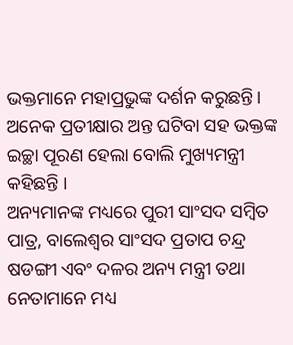ଭକ୍ତମାନେ ମହାପ୍ରଭୁଙ୍କ ଦର୍ଶନ କରୁଛନ୍ତି। ଅନେକ ପ୍ରତୀକ୍ଷାର ଅନ୍ତ ଘଟିବା ସହ ଭକ୍ତଙ୍କ ଇଚ୍ଛା ପୂରଣ ହେଲା ବୋଲି ମୁଖ୍ୟମନ୍ତ୍ରୀ କହିଛନ୍ତି ।
ଅନ୍ୟମାନଙ୍କ ମଧ୍ୟରେ ପୁରୀ ସାଂସଦ ସମ୍ବିତ ପାତ୍ର, ବାଲେଶ୍ବର ସାଂସଦ ପ୍ରତାପ ଚନ୍ଦ୍ର ଷଡଙ୍ଗୀ ଏବଂ ଦଳର ଅନ୍ୟ ମନ୍ତ୍ରୀ ତଥା ନେତାମାନେ ମଧ୍ୟ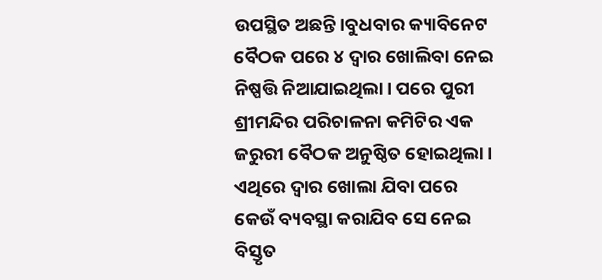ଉପସ୍ଥିତ ଅଛନ୍ତି।ବୁଧବାର କ୍ୟାବିନେଟ ବୈଠକ ପରେ ୪ ଦ୍ୱାର ଖୋଲିବା ନେଇ ନିଷ୍ପତ୍ତି ନିଆଯାଇଥିଲା। ପରେ ପୁରୀ ଶ୍ରୀମନ୍ଦିର ପରିଚାଳନା କମିଟିର ଏକ ଜରୁରୀ ବୈଠକ ଅନୁଷ୍ଠିତ ହୋଇଥିଲା। ଏଥିରେ ଦ୍ୱାର ଖୋଲା ଯିବା ପରେ କେଉଁ ବ୍ୟବସ୍ଥା କରାଯିବ ସେ ନେଇ ବିସ୍ତୃତ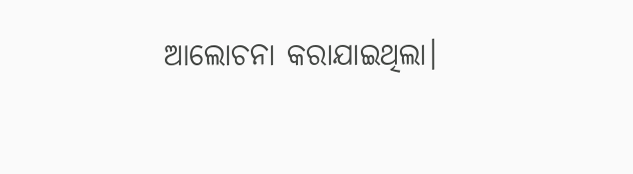ଆଲୋଚନା କରାଯାଇଥିଲା।